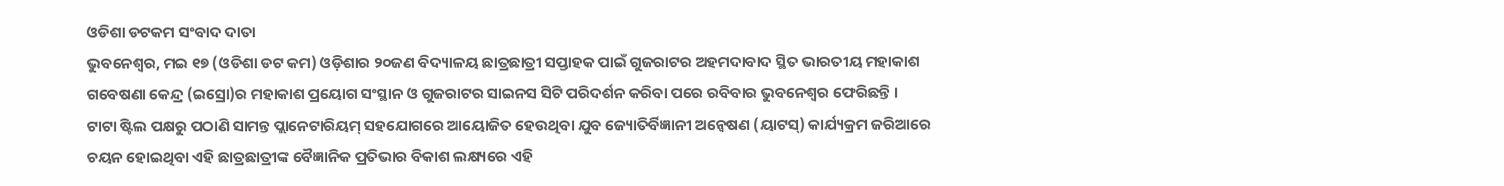ଓଡିଶା ଡଟକମ ସଂବାଦ ଦାତା
ଭୁବନେଶ୍ୱର, ମଇ ୧୭ (ଓଡିଶା ଡଟ କମ) ଓଡ଼ିଶାର ୨୦ଜଣ ବିଦ୍ୟାଳୟ ଛାତ୍ରଛାତ୍ରୀ ସପ୍ତାହକ ପାଇଁ ଗୁଜରାଟର ଅହମଦାବାଦ ସ୍ଥିତ ଭାରତୀୟ ମହାକାଶ ଗବେଷଣା କେନ୍ଦ୍ର (ଇସ୍ରୋ)ର ମହାକାଶ ପ୍ରୟୋଗ ସଂସ୍ଥାନ ଓ ଗୁଜରାଟର ସାଇନସ ସିଟି ପରିଦର୍ଶନ କରିବା ପରେ ରବିବାର ଭୁବନେଶ୍ୱର ଫେରିଛନ୍ତି ।
ଟାଟା ଷ୍ଟିଲ ପକ୍ଷରୁ ପଠାଣି ସାମନ୍ତ ପ୍ଲାନେଟାରିୟମ୍ ସହଯୋଗରେ ଆୟୋଜିତ ହେଉଥିବା ଯୁବ ଜ୍ୟୋତିର୍ବିଜ୍ଞାନୀ ଅନ୍ୱେଷଣ (ୟାଟସ୍) କାର୍ଯ୍ୟକ୍ରମ ଜରିଆରେ ଚୟନ ହୋଇଥିବା ଏହି ଛାତ୍ରଛାତ୍ରୀଙ୍କ ବୈଜ୍ଞାନିକ ପ୍ରତିଭାର ବିକାଶ ଲକ୍ଷ୍ୟରେ ଏହି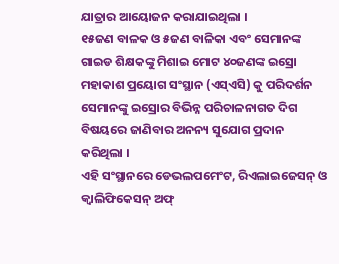ଯାତ୍ରାର ଆୟୋଜନ କରାଯାଇଥିଲା ।
୧୫ଜଣ ବାଳକ ଓ ୫ଜଣ ବାଳିକା ଏବଂ ସେମାନଙ୍କ ଗାଇଡ ଶିକ୍ଷକଙ୍କୁ ମିଶାଇ ମୋଟ ୪୦ଜଣଙ୍କ ଇସ୍ରୋ ମହାକାଶ ପ୍ରୟୋଗ ସଂସ୍ଥାନ (ଏସ୍ଏସି) କୁ ପରିଦର୍ଶନ ସେମାନଙ୍କୁ ଇସ୍ରୋର ବିଭିନ୍ନ ପରିଚାଳନାଗତ ଦିଗ ବିଷୟରେ ଜାଣିବାର ଅନନ୍ୟ ସୁଯୋଗ ପ୍ରଦାନ କରିଥିଲା ।
ଏହି ସଂସ୍ଥାନରେ ଡେଭଲପମେଂଟ, ରିଏଲାଇଜେସନ୍ ଓ କ୍ୱାଲିଫିକେସନ୍ ଅଫ୍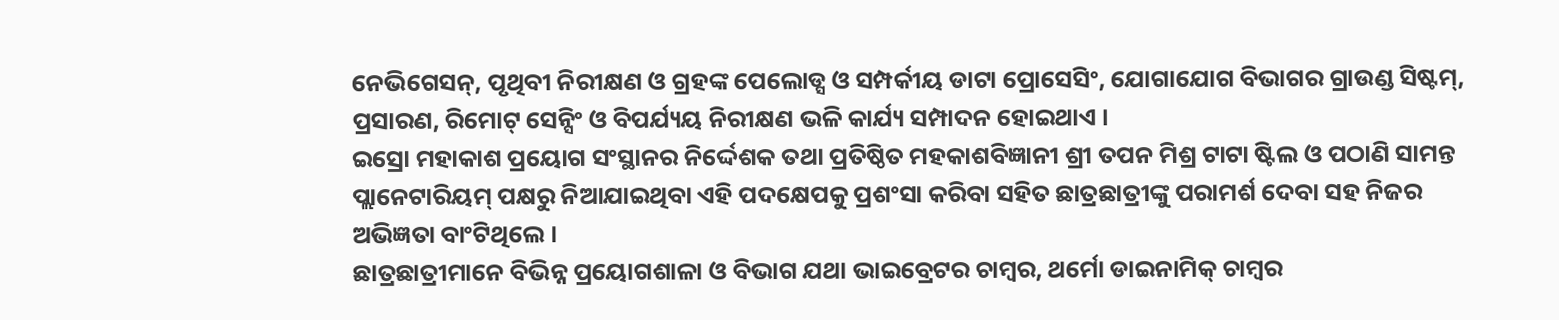ନେଭିଗେସନ୍, ପୃଥିବୀ ନିରୀକ୍ଷଣ ଓ ଗ୍ରହଙ୍କ ପେଲୋଡ୍ସ ଓ ସମ୍ପର୍କୀୟ ଡାଟା ପ୍ରୋସେସିଂ, ଯୋଗାଯୋଗ ବିଭାଗର ଗ୍ରାଉଣ୍ଡ ସିଷ୍ଟମ୍, ପ୍ରସାରଣ, ରିମୋଟ୍ ସେନ୍ସିଂ ଓ ବିପର୍ଯ୍ୟୟ ନିରୀକ୍ଷଣ ଭଳି କାର୍ଯ୍ୟ ସମ୍ପାଦନ ହୋଇଥାଏ ।
ଇସ୍ରୋ ମହାକାଶ ପ୍ରୟୋଗ ସଂସ୍ଥାନର ନିର୍ଦ୍ଦେଶକ ତଥା ପ୍ରତିଷ୍ଠିତ ମହକାଶବିଜ୍ଞାନୀ ଶ୍ରୀ ତପନ ମିଶ୍ର ଟାଟା ଷ୍ଟିଲ ଓ ପଠାଣି ସାମନ୍ତ ପ୍ଲାନେଟାରିୟମ୍ ପକ୍ଷରୁ ନିଆଯାଇଥିବା ଏହି ପଦକ୍ଷେପକୁ ପ୍ରଶଂସା କରିବା ସହିତ ଛାତ୍ରଛାତ୍ରୀଙ୍କୁ ପରାମର୍ଶ ଦେବା ସହ ନିଜର ଅଭିଜ୍ଞତା ବାଂଟିଥିଲେ ।
ଛାତ୍ରଛାତ୍ରୀମାନେ ବିଭିନ୍ନ ପ୍ରୟୋଗଶାଳା ଓ ବିଭାଗ ଯଥା ଭାଇବ୍ରେଟର ଚାମ୍ବର, ଥର୍ମୋ ଡାଇନାମିକ୍ ଚାମ୍ବର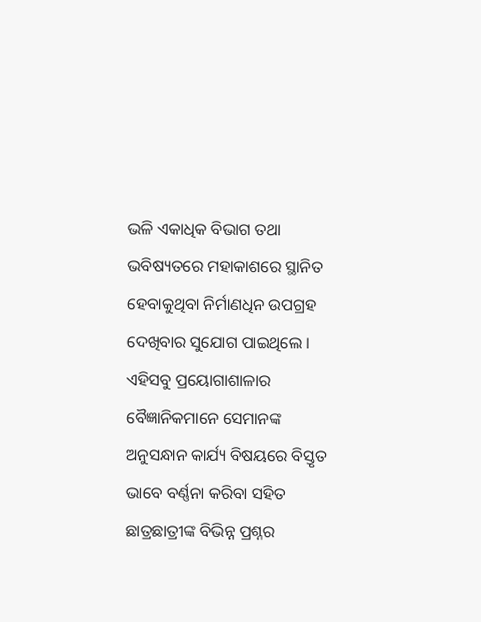ଭଳି ଏକାଧିକ ବିଭାଗ ତଥା ଭବିଷ୍ୟତରେ ମହାକାଶରେ ସ୍ଥାନିତ ହେବାକୁଥିବା ନିର୍ମାଣଧିନ ଉପଗ୍ରହ ଦେଖିବାର ସୁଯୋଗ ପାଇଥିଲେ । ଏହିସବୁ ପ୍ରୟୋଗାଶାଳାର ବୈଜ୍ଞାନିକମାନେ ସେମାନଙ୍କ ଅନୁସନ୍ଧାନ କାର୍ଯ୍ୟ ବିଷୟରେ ବିସ୍ତୃତ ଭାବେ ବର୍ଣ୍ଣନା କରିବା ସହିତ ଛାତ୍ରଛାତ୍ରୀଙ୍କ ବିଭିନ୍ନ ପ୍ରଶ୍ନର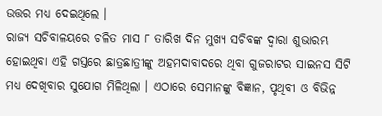ଉତ୍ତର ମଧ୍ୟ ଦେଇଥିଲେ ।
ରାଜ୍ୟ ସଚିବାଳୟରେ ଚଳିତ ମାସ ୮ ତାରିଖ ଦିନ ମୁଖ୍ୟ ସଚିବଙ୍କ ଦ୍ୱାରା ଶୁଭାରମ୍ଭ ହୋଇଥିବା ଏହି ଗସ୍ତରେ ଛାତ୍ରଛାତ୍ରୀଙ୍କୁ ଅହମଦାବାଦରେ ଥିବା ଗୁଜରାଟର ସାଇନସ ସିଟି ମଧ୍ୟ ଦେଖିବାର ସୁଯୋଗ ମିଳିଥିଲା । ଏଠାରେ ସେମାନଙ୍କୁ ବିଜ୍ଞାନ, ପୃଥିବୀ ଓ ବିଭିନ୍ନ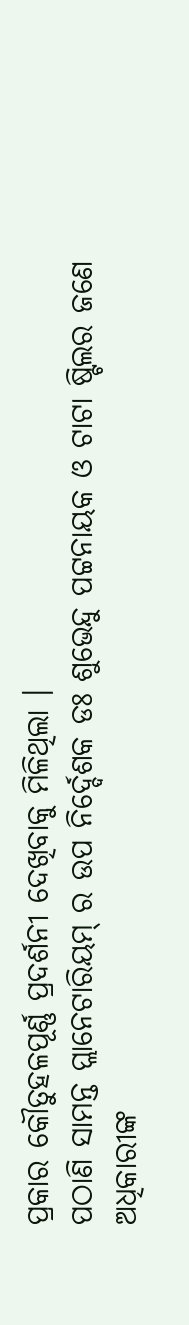ପ୍ରକାର କୌତୁହଳପୂର୍ଣ୍ଣ ପ୍ରଦର୍ଶନୀ ଦେଖିବାକୁ ମିଳିଥିଲା ।
ପଠାଣି ସାମନ୍ତ ପ୍ଲାନେଟାରିୟମ୍ ର ଉପ ନିର୍ଦ୍ଦେଶକ ଡଃ ଶୁଭେନ୍ଦୁ ପଟ୍ଟନାୟକ ଓ ଟାଟା ଷ୍ଟିଲର ଜଣେ ଅଧିକାରୀଙ୍କ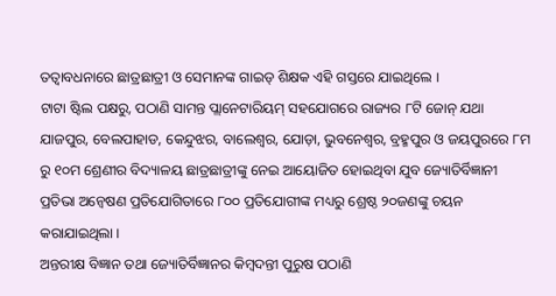ତତ୍ୱାବଧନାରେ ଛାତ୍ରଛାତ୍ରୀ ଓ ସେମାନଙ୍କ ଗାଇଡ୍ ଶିକ୍ଷକ ଏହି ଗସ୍ତରେ ଯାଇଥିଲେ ।
ଟାଟା ଷ୍ଟିଲ ପକ୍ଷରୁ, ପଠାଣି ସାମନ୍ତ ପ୍ଲାନେଟାରିୟମ୍ ସହଯୋଗରେ ରାଜ୍ୟର ୮ଟି ଜୋନ୍ ଯଥା ଯାଜପୁର, ବେଲପାହାଡ, କେନ୍ଦୁଝର, ବାଲେଶ୍ୱର, ଯୋଡ଼ା, ଭୁବନେଶ୍ୱର, ବ୍ରହ୍ମପୁର ଓ ଜୟପୁରରେ ୮ମ ରୁ ୧୦ମ ଶ୍ରେଣୀର ବିଦ୍ୟାଳୟ ଛାତ୍ରଛାତ୍ରୀଙ୍କୁ ନେଇ ଆୟୋଜିତ ହୋଇଥିବା ଯୁବ ଜ୍ୟୋତିର୍ବିଜ୍ଞାନୀ ପ୍ରତିଭା ଅନ୍ୱେଷଣ ପ୍ରତିଯୋଗିତାରେ ୮୦୦ ପ୍ରତିଯୋଗୀଙ୍କ ମଧ୍ୟରୁ ଶ୍ରେଷ୍ଠ ୨୦ଜଣଙ୍କୁ ଚୟନ କରାଯାଇଥିଲା ।
ଅନ୍ତରୀକ୍ଷ ବିଜ୍ଞାନ ତଥା ଜ୍ୟୋତିର୍ବିଜ୍ଞାନର କିମ୍ବଦନ୍ତୀ ପୁରୁଷ ପଠାଣି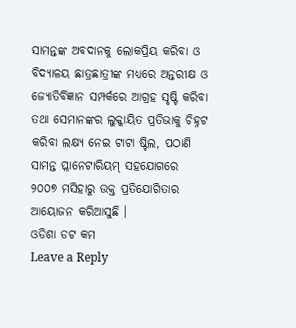ସାମନ୍ତଙ୍କ ଅବଦାନକୁ ଲୋକପ୍ରିୟ କରିବା ଓ ବିଦ୍ୟାଳୟ ଛାତ୍ରଛାତ୍ରୀଙ୍କ ମଧ୍ୟରେ ଅନ୍ତରୀକ୍ଷ ଓ ଜ୍ୟୋତିର୍ବିଜ୍ଞାନ ସମ୍ପର୍କରେ ଆଗ୍ରହ ସୃଷ୍ଟି କରିବା ତଥା ସେମାନଙ୍କର ଲୁକ୍କାୟିତ ପ୍ରତିଭାକୁ ଚିହ୍ନଟ କରିବା ଲକ୍ଷ୍ୟ ନେଇ ଟାଟା ଷ୍ଟିଲ, ପଠାଣି ସାମନ୍ତ ପ୍ଲାନେଟାରିୟମ୍ ସହଯୋଗରେ ୨୦୦୭ ମସିହାରୁ ଉକ୍ତ ପ୍ରତିଯୋଗିତାର ଆୟୋଜନ କରିଆସୁଛି ।
ଓଡିଶା ଡଟ କମ
Leave a Reply